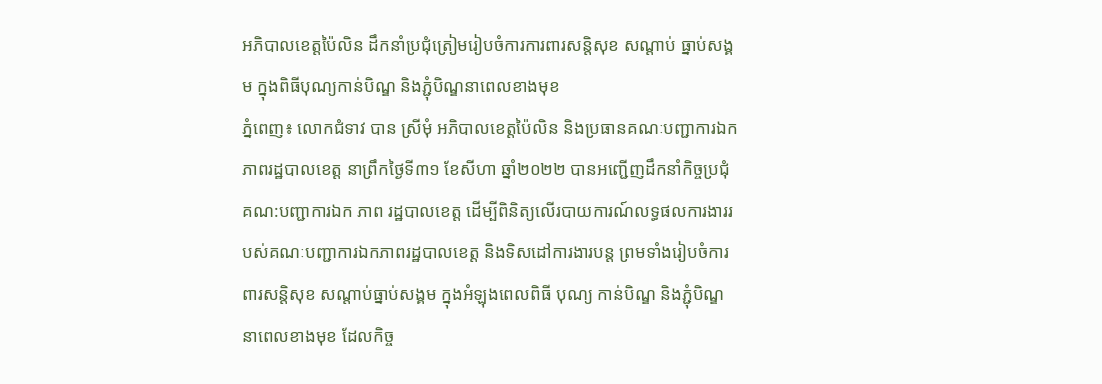ឣភិបាលខេត្តប៉ៃលិន ដឹកនាំប្រជុំត្រៀមរៀបចំការការពារសន្តិសុខ សណ្តាប់ ធ្នាប់សង្គម ក្នុងពិធីបុណ្យកាន់បិណ្ឌ និងភ្ជុំបិណ្ឌនាពេលខាងមុខ
ភ្នំពេញ៖ លោកជំទាវ បាន ស្រីមុំ ឣភិបាលខេត្តប៉ៃលិន និងប្រធានគណៈបញ្ជាការឯកភាពរដ្ឋបាលខេត្ត នាព្រឹកថ្ងៃទី៣១ ខែសីហា ឆ្នាំ២០២២ បានអញ្ជើញដឹកនាំកិច្ចប្រជុំ គណ:បញ្ជាការឯក ភាព រដ្ឋបាលខេត្ត ដើម្បីពិនិត្យលើរបាយការណ៍លទ្ធផលការងាររបស់គណៈបញ្ជាការឯកភាពរដ្ឋបាលខេត្ត និងទិសដៅការងារបន្ត ព្រមទាំងរៀបចំការពារសន្តិសុខ សណ្តាប់ធ្នាប់សង្គម ក្នុងអំឡុងពេលពិធី បុណ្យ កាន់បិណ្ឌ និងភ្ជុំបិណ្ឌ នាពេលខាងមុខ ដែលកិច្ច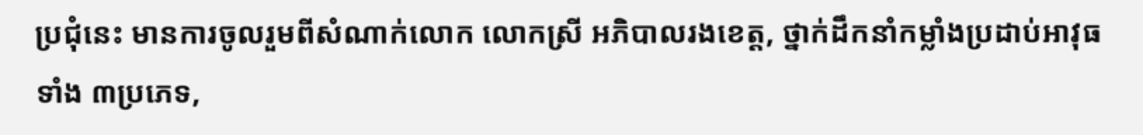ប្រជុំនេះ មានការចូលរួមពីសំណាក់លោក លោកស្រី អភិបាលរងខេត្ត, ថ្នាក់ដឹកនាំកម្លាំងប្រដាប់អាវុធទាំង ៣ប្រភេទ,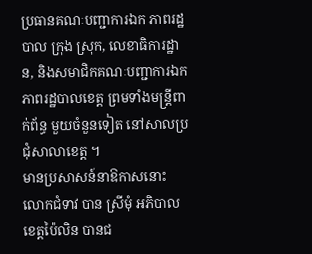ប្រធានគណៈបញ្ជាការឯក ភាពរដ្ឋបាល ក្រុង ស្រុក, លេខាធិការដ្ឋាន, និងសមាជិកគណៈបញ្ជាការឯកភាពរដ្ឋបាលខេត្ត ព្រមទាំងមន្រ្តីពាក់ព័ន្ធ មួយចំនួនទៀត នៅសាលប្រជុំសាលាខេត្ត ។
មានប្រសាសន៍នាឱកាសនោះ លោកជំទាវ បាន ស្រីមុំ អភិបាលខេត្តប៉ៃលិន បានជ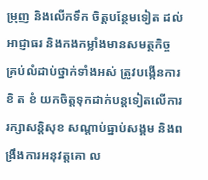ម្រុញ និងលើកទឹក ចិត្តបន្ថែមទៀត ដល់អាជ្ញាធរ និងកងកម្លាំងមានសមត្ថកិច្ច គ្រប់លំដាប់ថ្នាក់ទាំងអស់ ត្រូវបង្កើនការខិ ត ខំ យកចិត្តទុកដាក់បន្តទៀតលើការរក្សាសន្តិសុខ សណ្តាប់ធ្នាប់សង្គម និងពង្រឹងការអនុវត្តគោ ល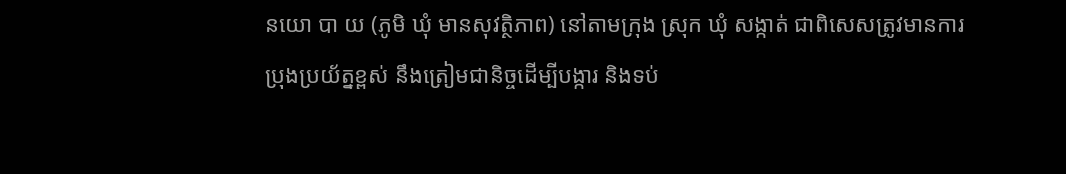នយោ បា យ (ភូមិ ឃុំ មានសុវត្ថិភាព) នៅតាមក្រុង ស្រុក ឃុំ សង្កាត់ ជាពិសេសត្រូវមានការប្រុងប្រយ័ត្នខ្ពស់ នឹងត្រៀមជានិច្ចដើម្បីបង្ការ និងទប់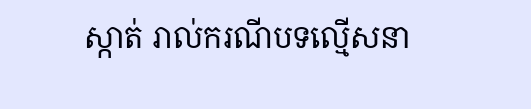ស្កាត់ រាល់ករណីបទល្មើសនា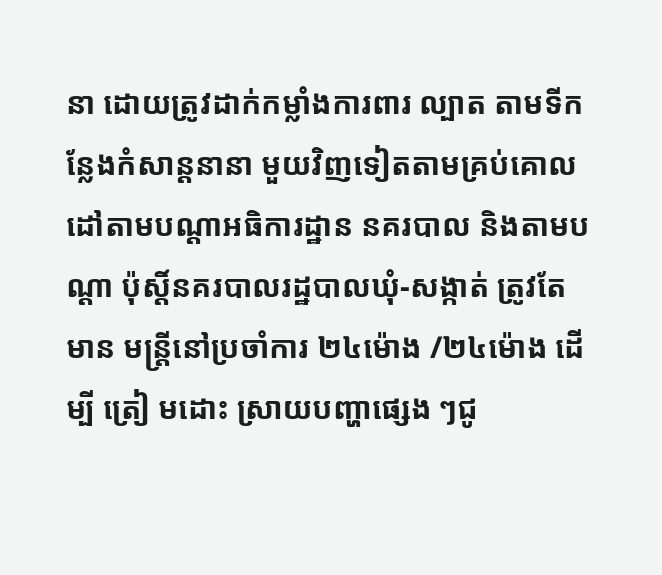នា ដោយត្រូវដាក់កម្លាំងការពារ ល្បាត តាមទីកន្លែងកំសាន្តនានា មួយវិញទៀតតាមគ្រប់គោលដៅតាមបណ្តាអធិការដ្ឋាន នគរបាល និងតាមប ណ្តា ប៉ុស្តិ៍នគរបាលរដ្ឋបាលឃុំ-សង្កាត់ ត្រូវតែមាន មន្ត្រីនៅប្រចាំការ ២៤ម៉ោង /២៤ម៉ោង ដើម្បី ត្រៀ មដោះ ស្រាយបញ្ហាផ្សេង ៗជូ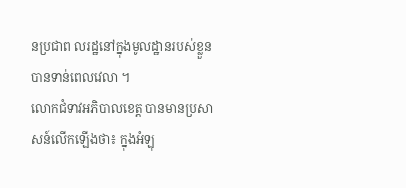នប្រជាព លរដ្ឋនៅក្នុងមូលដ្ឋានរបស់ខ្លួន បានទាន់ពេលវេលា ។
លោកជំទាវអភិបាលខេត្ត បានមានប្រសាសន៍លើកឡើងថា៖ ក្នុងអំឡុ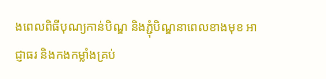ងពេលពិធីបុណ្យកាន់បិណ្ឌ និងភ្ជុំបិណ្ឌនាពេលខាងមុខ អាជ្ញាធរ និងកងកម្លាំងគ្រប់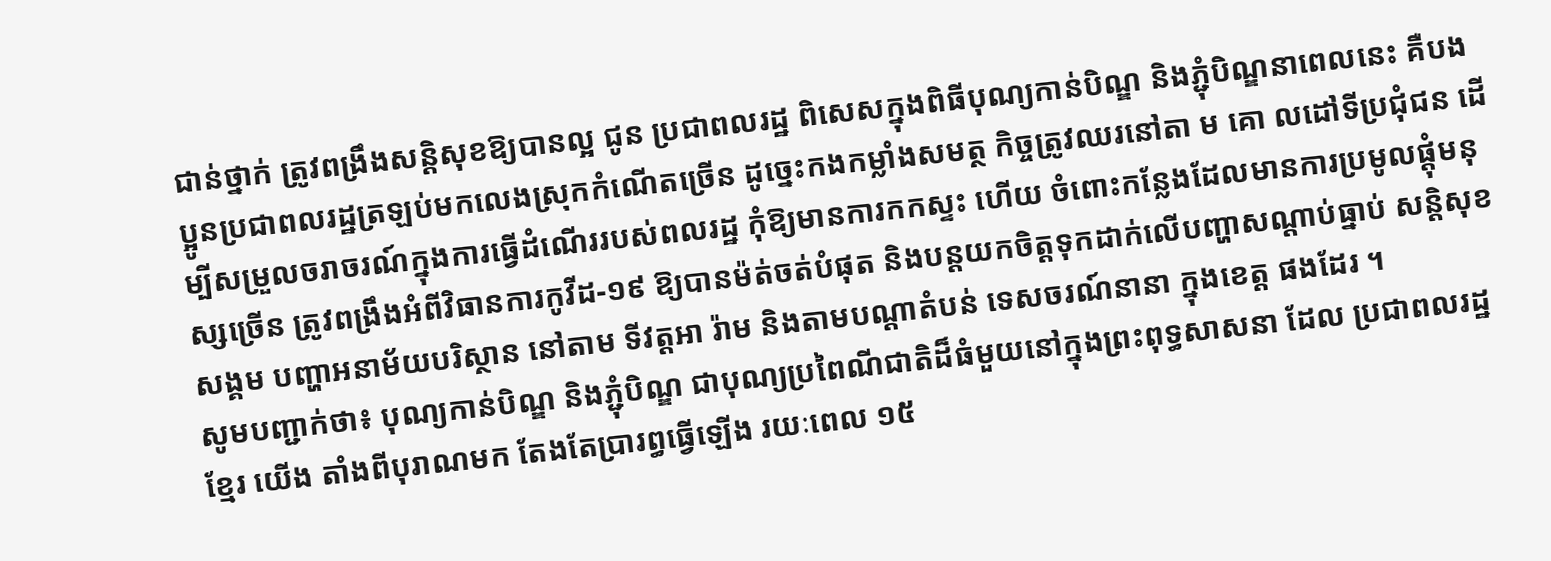ជាន់ថ្នាក់ ត្រូវពង្រឹងសន្តិសុខឱ្យបានល្អ ជូន ប្រជាពលរដ្ឋ ពិសេសក្នុងពិធីបុណ្យកាន់បិណ្ឌ និងភ្ជុំបិណ្ឌនាពេលនេះ គឺបងប្អូនប្រជាពលរដ្ឋត្រឡប់មកលេងស្រុកកំណើតច្រើន ដូច្នេះកងកម្លាំងសមត្ថ កិច្ចត្រូវឈរនៅតា ម គោ លដៅទីប្រជុំជន ដើម្បីសម្រួលចរាចរណ៍ក្នុងការធ្វើដំណើររបស់ពលរដ្ឋ កុំឱ្យមានការកកស្ទះ ហើយ ចំពោះកន្លែងដែលមានការប្រមូលផ្តុំមនុស្សច្រើន ត្រូវពង្រឹងអំពីវិធានការកូវីដ-១៩ ឱ្យបានម៉ត់ចត់បំផុត និងបន្តយកចិត្តទុកដាក់លើបញ្ហាសណ្ដាប់ធ្នាប់ សន្តិសុខសង្គម បញ្ហាអនាម័យបរិស្ថាន នៅតាម ទីវត្តអា រ៉ាម និងតាមបណ្តាតំបន់ ទេសចរណ៍នានា ក្នុងខេត្ត ផងដែរ ។
សូមបញ្ជាក់ថា៖ បុណ្យកាន់បិណ្ឌ និងភ្ជុំបិណ្ឌ ជាបុណ្យប្រពៃណីជាតិដ៏ធំមួយនៅក្នុងព្រះពុទ្ធសាសនា ដែល ប្រជាពលរដ្ឋខ្មែរ យើង តាំងពីបុរាណមក តែងតែប្រារព្ធធ្វើឡើង រយៈពេល ១៥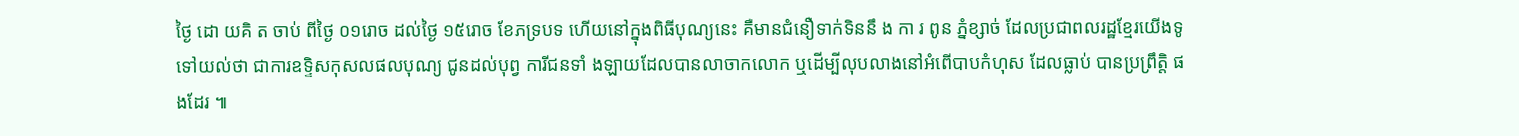ថ្ងៃ ដោ យគិ ត ចាប់ ពីថ្ងៃ ០១រោច ដល់ថ្ងៃ ១៥រោច ខែភទ្របទ ហើយនៅក្នុងពិធីបុណ្យនេះ គឺមានជំនឿទាក់ទិននឹ ង កា រ ពូន ភ្នំខ្សាច់ ដែលប្រជាពលរដ្ឋខ្មែរយើងទូទៅយល់ថា ជាការឧទ្ទិសកុសលផលបុណ្យ ជូនដល់បុព្វ ការីជនទាំ ងឡាយដែលបានលាចាកលោក ឬដើម្បីលុបលាងនៅអំពើបាបកំហុស ដែលធ្លាប់ បានប្រព្រឹត្តិ ផងដែរ ៕